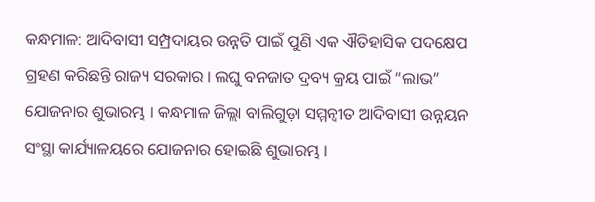କନ୍ଧମାଳ: ଆଦିବାସୀ ସମ୍ପ୍ରଦାୟର ଉନ୍ନତି ପାଇଁ ପୁଣି ଏକ ଐତିହାସିକ ପଦକ୍ଷେପ ଗ୍ରହଣ କରିଛନ୍ତି ରାଜ୍ୟ ସରକାର । ଲଘୁ ବନଜାତ ଦ୍ରବ୍ୟ କ୍ରୟ ପାଇଁ “ଲାଭ” ଯୋଜନାର ଶୁଭାରମ୍ଭ । କନ୍ଧମାଳ ଜିଲ୍ଲା ବାଲିଗୁଡ଼ା ସମ୍ମନ୍ୱୀତ ଆଦିବାସୀ ଉନ୍ନୟନ ସଂସ୍ଥା କାର୍ଯ୍ୟାଳୟରେ ଯୋଜନାର ହୋଇଛି ଶୁଭାରମ୍ଭ ।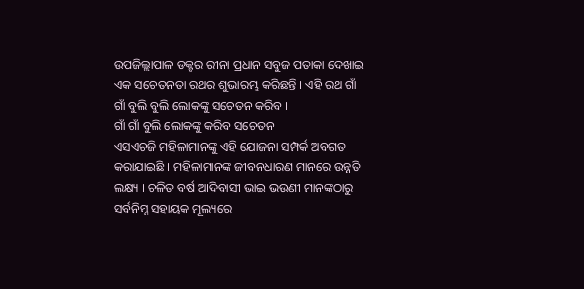ଉପଜିଲ୍ଲାପାଳ ଡକ୍ଟର ରୀନା ପ୍ରଧାନ ସବୁଜ ପତାକା ଦେଖାଇ ଏକ ସଚେତନତା ରଥର ଶୁଭାରମ୍ଭ କରିଛନ୍ତି । ଏହି ରଥ ଗାଁ ଗାଁ ବୁଲି ବୁଲି ଲୋକଙ୍କୁ ସଚେତନ କରିବ ।
ଗାଁ ଗାଁ ବୁଲି ଲୋକଙ୍କୁ କରିବ ସଚେତନ
ଏସଏଚଜି ମହିଳାମାନଙ୍କୁ ଏହି ଯୋଜନା ସମ୍ପର୍କ ଅବଗତ କରାଯାଇଛି । ମହିଳାମାନଙ୍କ ଜୀବନଧାରଣ ମାନରେ ଉନ୍ନତି ଲକ୍ଷ୍ୟ । ଚଳିତ ବର୍ଷ ଆଦିବାସୀ ଭାଇ ଭଉଣୀ ମାନଙ୍କଠାରୁ ସର୍ବନିମ୍ନ ସହାୟକ ମୂଲ୍ୟରେ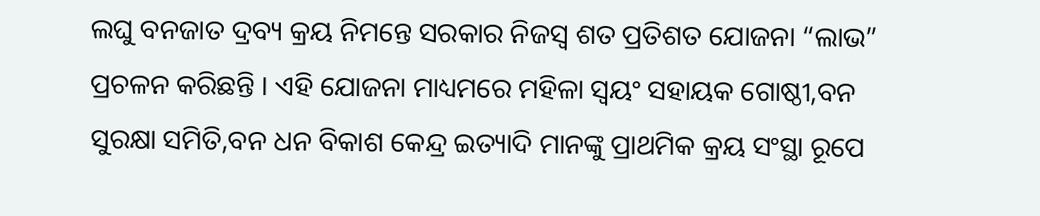ଲଘୁ ବନଜାତ ଦ୍ରବ୍ୟ କ୍ରୟ ନିମନ୍ତେ ସରକାର ନିଜସ୍ୱ ଶତ ପ୍ରତିଶତ ଯୋଜନା “ଲାଭ” ପ୍ରଚଳନ କରିଛନ୍ତି । ଏହି ଯୋଜନା ମାଧ୍ୟମରେ ମହିଳା ସ୍ୱୟଂ ସହାୟକ ଗୋଷ୍ଠୀ,ବନ ସୁରକ୍ଷା ସମିତି,ବନ ଧନ ବିକାଶ କେନ୍ଦ୍ର ଇତ୍ୟାଦି ମାନଙ୍କୁ ପ୍ରାଥମିକ କ୍ରୟ ସଂସ୍ଥା ରୂପେ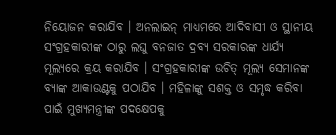ନିୟୋଜନ କରାଯିବ । ଅନଲାଇନ୍ ମାଧ୍ୟମରେ ଆଦିବାସୀ ଓ ସ୍ଥାନୀୟ ସଂଗ୍ରହକାରୀଙ୍କ ଠାରୁ ଲଘୁ ବନଜାତ ଦ୍ରବ୍ୟ ସରକାରଙ୍କ ଧାର୍ଯ୍ୟ ମୂଲ୍ୟରେ କ୍ରୟ କରାଯିବ । ସଂଗ୍ରହକାରୀଙ୍କ ଉଚିତ୍ ମୂଲ୍ୟ ସେମାନଙ୍କ ବ୍ୟାଙ୍କ ଆକାଉଣ୍ଟକୁ ପଠାଯିବ । ମହିଳାଙ୍କୁ ସଶକ୍ତ ଓ ସମୃଦ୍ଧ କରିବା ପାଇଁ ମୁଖ୍ୟମନ୍ତ୍ରୀଙ୍କ ପଦକ୍ଷେପକୁ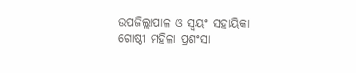ଉପଜିଲ୍ଲାପାଳ ଓ ସ୍ୱୟଂ ସହାୟିକା ଗୋଷ୍ଠୀ ମହିଳା ପ୍ରଶଂସା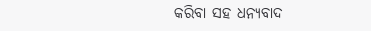କରିବା ସହ ଧନ୍ୟବାଦ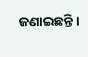ଜଣାଇଛନ୍ତି ।